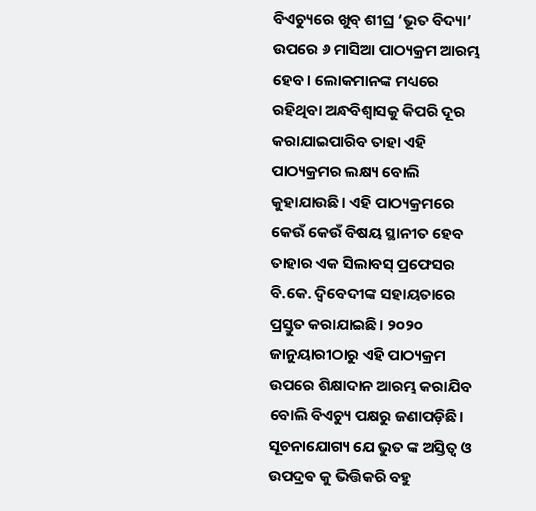ବିଏଚ୍ୟୁରେ ଖୁବ୍ ଶୀଘ୍ର ‘ଭୂତ ବିଦ୍ୟା’ ଉପରେ ୬ ମାସିଆ ପାଠ୍ୟକ୍ରମ ଆରମ୍ଭ ହେବ। ଲୋକମାନଙ୍କ ମଧ୍ୟରେ ରହିଥିବା ଅନ୍ଧବିଶ୍ୱାସକୁ କିପରି ଦୂର କରାଯାଇପାରିବ ତାହା ଏହି ପାଠ୍ୟକ୍ରମର ଲକ୍ଷ୍ୟ ବୋଲି କୁହାଯାଉଛି। ଏହି ପାଠ୍ୟକ୍ରମରେ କେଉଁ କେଉଁ ବିଷୟ ସ୍ଥାନୀତ ହେବ ତାହାର ଏକ ସିଲାବସ୍ ପ୍ରଫେସର ବି.କେ. ଦ୍ୱିବେଦୀଙ୍କ ସହାୟତାରେ ପ୍ରସ୍ତୁତ କରାଯାଇଛି। ୨୦୨୦ ଜାନୁୟାରୀଠାରୁ ଏହି ପାଠ୍ୟକ୍ରମ ଉପରେ ଶିକ୍ଷାଦାନ ଆରମ୍ଭ କରାଯିବ ବୋଲି ବିଏଚ୍ୟୁ ପକ୍ଷରୁ ଜଣାପଡ଼ିଛି। ସୂଚନାଯୋଗ୍ୟ ଯେ ଭୁତ ଙ୍କ ଅସ୍ତିତ୍ବ ଓ ଉପଦ୍ରଵ କୁ ଭିତ୍ତିକରି ବହୁ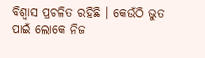ବିଶ୍ୱାସ ପ୍ରଚଳିତ ରହିଛି । କେଉଁଠି ଭୁତ ପାଇଁ ଲୋକେ ନିଜ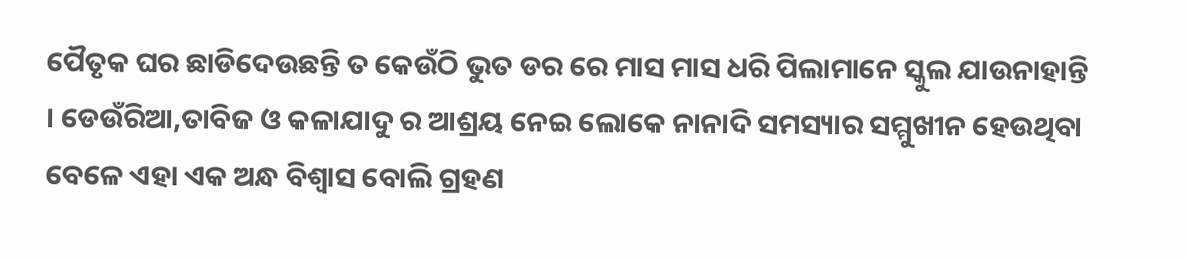ପୈତୃକ ଘର ଛାଡିଦେଉଛନ୍ତି ତ କେଉଁଠି ଭୁତ ଡର ରେ ମାସ ମାସ ଧରି ପିଲାମାନେ ସ୍କୁଲ ଯାଉନାହାନ୍ତି । ଡେଉଁରିଆ,ତାବିଜ ଓ କଳାଯାଦୁ ର ଆଶ୍ରୟ ନେଇ ଲୋକେ ନାନାଦି ସମସ୍ୟାର ସମ୍ମୁଖୀନ ହେଉଥିବା ବେଳେ ଏହା ଏକ ଅନ୍ଧ ବିଶ୍ୱାସ ବୋଲି ଗ୍ରହଣ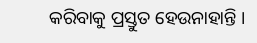କରିବାକୁ ପ୍ରସ୍ତୁତ ହେଉନାହାନ୍ତି ।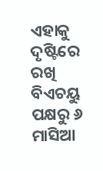ଏହାକୁ ଦୃଷ୍ଟିରେ ରଖି ବିଏଚୟୁ ପକ୍ଷରୁ ୬ ମାସିଆ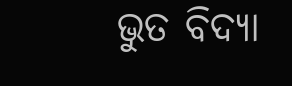ଭୁତ ବିଦ୍ୟା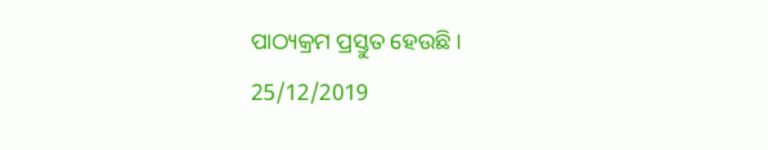ପାଠ୍ୟକ୍ରମ ପ୍ରସ୍ତୁତ ହେଉଛି ।
25/12/2019